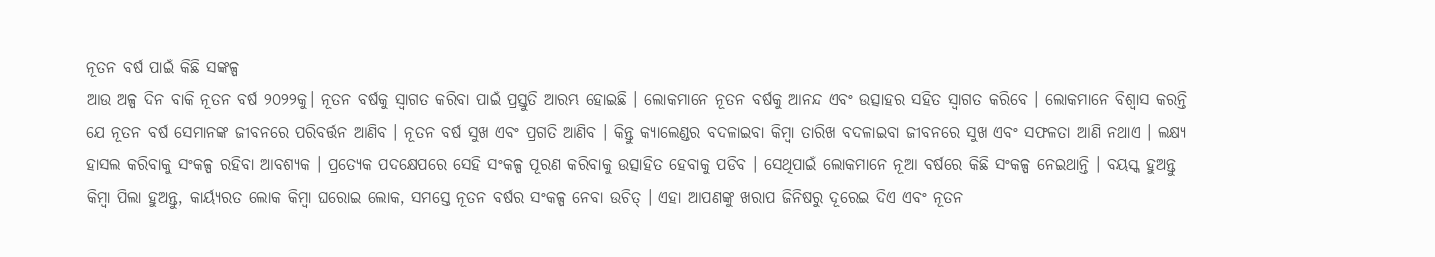ନୂତନ ବର୍ଷ ପାଇଁ କିଛି ସଙ୍କଳ୍ପ
ଆଉ ଅଳ୍ପ ଦିନ ବାକି ନୂତନ ବର୍ଷ ୨୦୨୨କୁ। ନୂତନ ବର୍ଷକୁ ସ୍ୱାଗତ କରିବା ପାଇଁ ପ୍ରସ୍ତୁତି ଆରମ୍ଭ ହୋଇଛି । ଲୋକମାନେ ନୂତନ ବର୍ଷକୁ ଆନନ୍ଦ ଏବଂ ଉତ୍ସାହର ସହିତ ସ୍ୱାଗତ କରିବେ । ଲୋକମାନେ ବିଶ୍ୱାସ କରନ୍ତି ଯେ ନୂତନ ବର୍ଷ ସେମାନଙ୍କ ଜୀବନରେ ପରିବର୍ତ୍ତନ ଆଣିବ । ନୂତନ ବର୍ଷ ସୁଖ ଏବଂ ପ୍ରଗତି ଆଣିବ । କିନ୍ତୁ କ୍ୟାଲେଣ୍ଡର ବଦଳାଇବା କିମ୍ବା ତାରିଖ ବଦଳାଇବା ଜୀବନରେ ସୁଖ ଏବଂ ସଫଳତା ଆଣି ନଥାଏ । ଲକ୍ଷ୍ୟ ହାସଲ କରିବାକୁ ସଂକଳ୍ପ ରହିବା ଆବଶ୍ୟକ । ପ୍ରତ୍ୟେକ ପଦକ୍ଷେପରେ ସେହି ସଂକଳ୍ପ ପୂରଣ କରିବାକୁ ଉତ୍ସାହିତ ହେବାକୁ ପଡିବ । ସେଥିପାଇଁ ଲୋକମାନେ ନୂଆ ବର୍ଷରେ କିଛି ସଂକଳ୍ପ ନେଇଥାନ୍ତି । ବୟସ୍କ ହୁଅନ୍ତୁ କିମ୍ବା ପିଲା ହୁଅନ୍ତୁ, କାର୍ୟ୍ୟରତ ଲୋକ କିମ୍ବା ଘରୋଇ ଲୋକ, ସମସ୍ତେ ନୂତନ ବର୍ଷର ସଂକଳ୍ପ ନେବା ଉଚିତ୍ । ଏହା ଆପଣଙ୍କୁ ଖରାପ ଜିନିଷରୁ ଦୂରେଇ ଦିଏ ଏବଂ ନୂତନ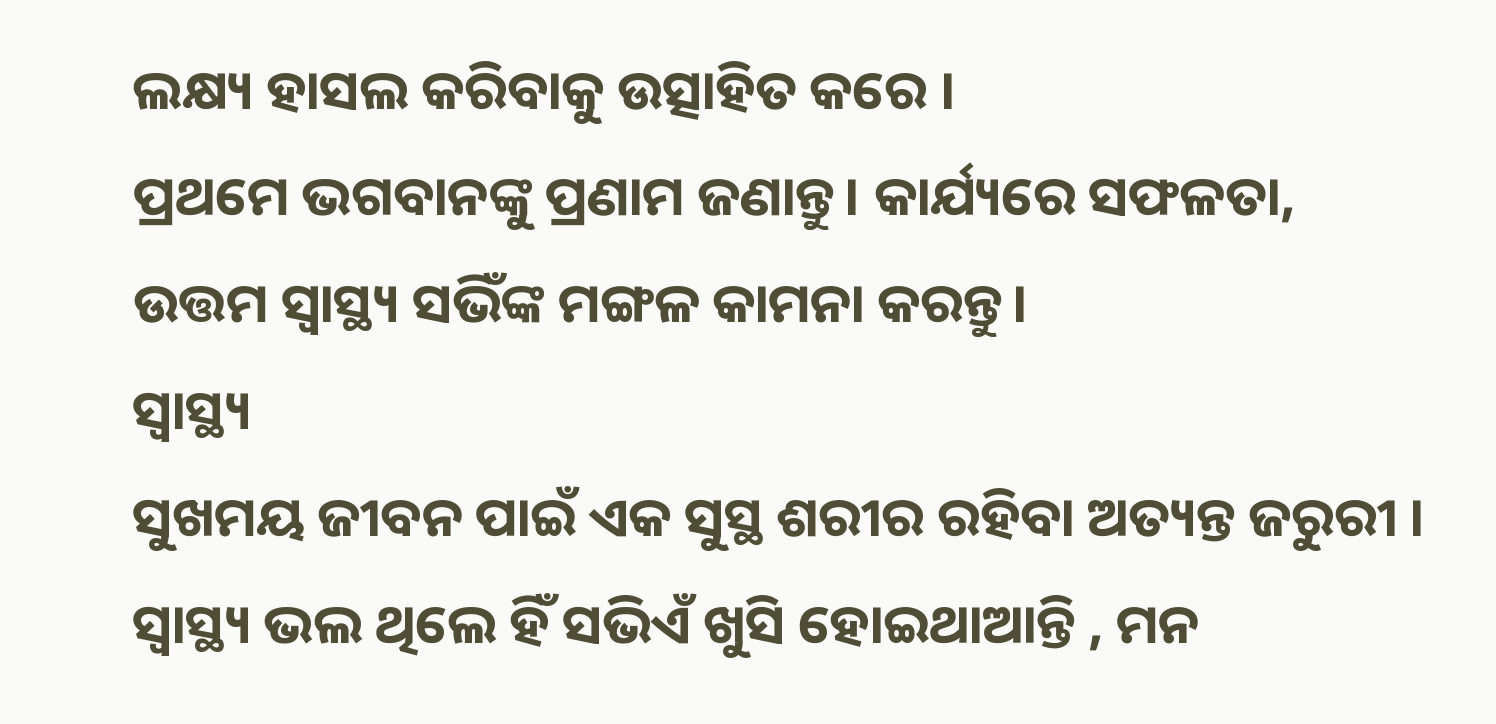ଲକ୍ଷ୍ୟ ହାସଲ କରିବାକୁ ଉତ୍ସାହିତ କରେ ।
ପ୍ରଥମେ ଭଗବାନଙ୍କୁ ପ୍ରଣାମ ଜଣାନ୍ତୁ। କାର୍ଯ୍ୟରେ ସଫଳତା, ଉତ୍ତମ ସ୍ୱାସ୍ଥ୍ୟ ସଭିଁଙ୍କ ମଙ୍ଗଳ କାମନା କରନ୍ତୁ।
ସ୍ୱାସ୍ଥ୍ୟ
ସୁଖମୟ ଜୀବନ ପାଇଁ ଏକ ସୁସ୍ଥ ଶରୀର ରହିବା ଅତ୍ୟନ୍ତ ଜରୁରୀ । ସ୍ୱାସ୍ଥ୍ୟ ଭଲ ଥିଲେ ହିଁ ସଭିଏଁ ଖୁସି ହୋଇଥାଆନ୍ତି , ମନ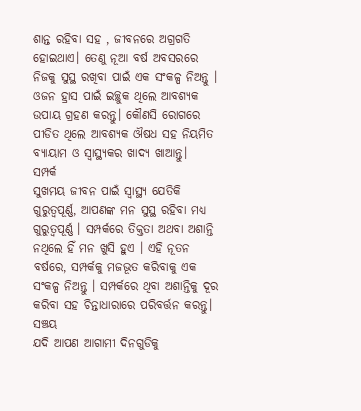ଶାନ୍ତ ରହିବା ସହ , ଜୀବନରେ ଅଗ୍ରଗତି ହୋଇଥାଏ। ତେଣୁ ନୂଆ ବର୍ଷ ଅବସରରେ ନିଜକୁ ସୁସ୍ଥ ରଖିବା ପାଇଁ ଏକ ସଂକଳ୍ପ ନିଅନ୍ତୁ । ଓଜନ ହ୍ରାସ ପାଇଁ ଇଚ୍ଛୁକ ଥିଲେ ଆବଶ୍ୟକ ଉପାୟ ଗ୍ରହଣ କରନ୍ତୁ। କୌଣସି ରୋଗରେ ପୀଡିତ ଥିଲେ ଆବଶ୍ୟକ ଔଷଧ ସହ ନିୟମିତ ବ୍ୟାୟାମ ଓ ସ୍ୱାସ୍ଥ୍ୟକର ଖାଦ୍ୟ ଖାଆନ୍ତୁ।
ସମ୍ପର୍କ
ସୁଖମୟ ଜୀବନ ପାଇଁ ସ୍ୱାସ୍ଥ୍ୟ ଯେତିକି ଗୁରୁତ୍ୱପୂର୍ଣ୍ଣ, ଆପଣଙ୍କ ମନ ସୁସ୍ଥ ରହିବା ମଧ୍ୟ ଗୁରୁତ୍ୱପୂର୍ଣ୍ଣ । ସମ୍ପର୍କରେ ତିକ୍ତତା ଅଥବା ଅଶାନ୍ତି ନଥିଲେ ହିଁ ମନ ଖୁସି ହୁଏ । ଏହି ନୂତନ ବର୍ଷରେ, ସମ୍ପର୍କକୁ ମଜଭୂତ କରିବାକୁ ଏକ ସଂକଳ୍ପ ନିଅନ୍ତୁ । ସମ୍ପର୍କରେ ଥିବା ଅଶାନ୍ତିକୁ ଦୂର କରିବା ସହ ଚିନ୍ତାଧାରାରେ ପରିବର୍ତ୍ତନ କରନ୍ତୁ।
ସଞ୍ଚୟ
ଯଦି ଆପଣ ଆଗାମୀ ଦିନଗୁଡିକୁ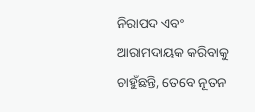ନିରାପଦ ଏବଂ ଆରାମଦାୟକ କରିବାକୁ ଚାହୁଁଛନ୍ତି, ତେବେ ନୂତନ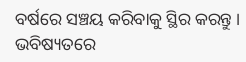ବର୍ଷରେ ସଞ୍ଚୟ କରିବାକୁ ସ୍ଥିର କରନ୍ତୁ । ଭବିଷ୍ୟତରେ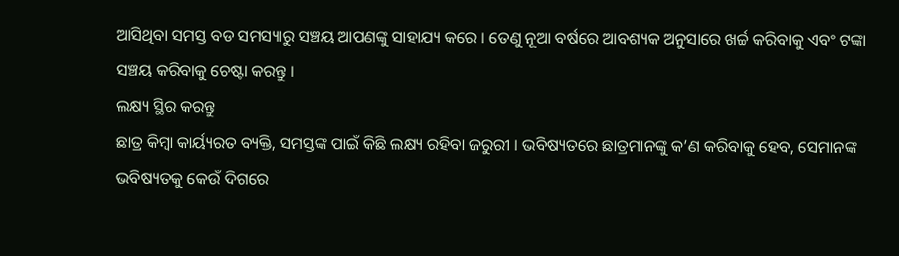ଆସିଥିବା ସମସ୍ତ ବଡ ସମସ୍ୟାରୁ ସଞ୍ଚୟ ଆପଣଙ୍କୁ ସାହାଯ୍ୟ କରେ । ତେଣୁ ନୂଆ ବର୍ଷରେ ଆବଶ୍ୟକ ଅନୁସାରେ ଖର୍ଚ୍ଚ କରିବାକୁ ଏବଂ ଟଙ୍କା ସଞ୍ଚୟ କରିବାକୁ ଚେଷ୍ଟା କରନ୍ତୁ ।
ଲକ୍ଷ୍ୟ ସ୍ଥିର କରନ୍ତୁ
ଛାତ୍ର କିମ୍ବା କାର୍ୟ୍ୟରତ ବ୍ୟକ୍ତି, ସମସ୍ତଙ୍କ ପାଇଁ କିଛି ଲକ୍ଷ୍ୟ ରହିବା ଜରୁରୀ । ଭବିଷ୍ୟତରେ ଛାତ୍ରମାନଙ୍କୁ କ’ଣ କରିବାକୁ ହେବ, ସେମାନଙ୍କ ଭବିଷ୍ୟତକୁ କେଉଁ ଦିଗରେ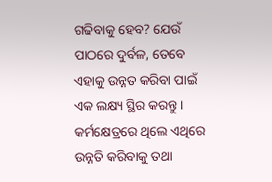ଗଢିବାକୁ ହେବ? ଯେଉଁ ପାଠରେ ଦୁର୍ବଳ, ତେବେ ଏହାକୁ ଉନ୍ନତ କରିବା ପାଇଁ ଏକ ଲକ୍ଷ୍ୟ ସ୍ଥିର କରନ୍ତୁ । କର୍ମକ୍ଷେତ୍ରରେ ଥିଲେ ଏଥିରେ ଉନ୍ନତି କରିବାକୁ ତଥା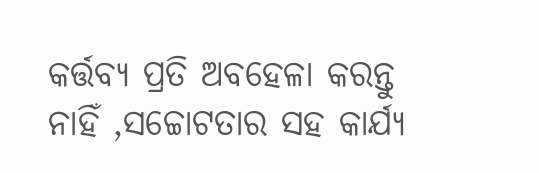କର୍ତ୍ତବ୍ୟ ପ୍ରତି ଅବହେଳା କରନ୍ତୁ ନାହିଁ ,ସଚ୍ଚୋଟତାର ସହ କାର୍ଯ୍ୟ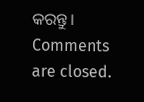କରନ୍ତୁ।
Comments are closed.